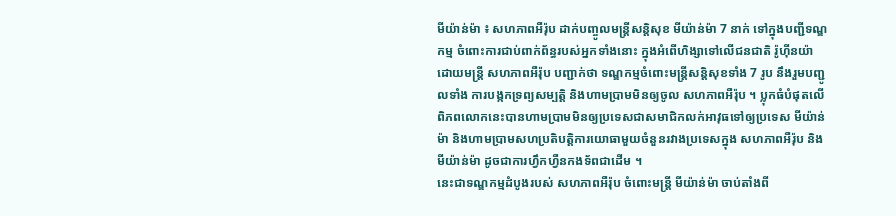មីយ៉ាន់ម៉ា ៖ សហភាពអឺរ៉ុប ដាក់បញ្ចូលមន្ត្រីសន្តិសុខ មីយ៉ាន់ម៉ា 7 នាក់ ទៅក្នុងបញ្ជីទណ្ឌកម្ម ចំពោះការជាប់ពាក់ព័ន្ធរបស់អ្នកទាំងនោះ ក្នុងអំពើហិង្សាទៅលើជនជាតិ រ៉ូហ៊ីនយ៉ា ដោយមន្ត្រី សហភាពអឺរ៉ុប បញ្ជាក់ថា ទណ្ឌកម្មចំពោះមន្ត្រីសន្តិសុខទាំង 7 រូប នឹងរួមបញ្ជូលទាំង ការបង្កកទ្រព្យសម្បត្តិ និងហាមប្រាមមិនឲ្យចូល សហភាពអឺរ៉ុប ។ ប្លុកធំបំផុតលើពិភពលោកនេះបានហាមប្រាមមិនឲ្យប្រទេសជាសមាជិកលក់អាវុធទៅឲ្យប្រទេស មីយ៉ាន់ម៉ា និងហាមប្រាមសហប្រតិបត្តិការយោធាមួយចំនួនរវាងប្រទេសក្នុង សហភាពអឺរ៉ុប និង មីយ៉ាន់ម៉ា ដូចជាការហ្វឹកហ្វឺនកងទ័ពជាដើម ។
នេះជាទណ្ឌកម្មដំបូងរបស់ សហភាពអឺរ៉ុប ចំពោះមន្ត្រី មីយ៉ាន់ម៉ា ចាប់តាំងពី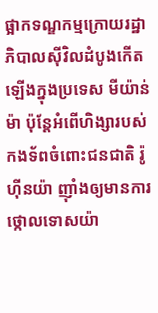ផ្អាកទណ្ឌកម្មក្រោយរដ្ឋាភិបាលស៊ីវិលដំបូងកើតឡើងក្នុងប្រទេស មីយ៉ាន់ម៉ា ប៉ុន្តែអំពើហិង្សារបស់កងទ័ពចំពោះជនជាតិ រ៉ូហ៊ីនយ៉ា ញ៉ាំងឲ្យមានការថ្កោលទោសយ៉ា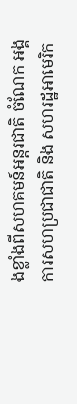ងខ្លាំងពីសហគមន៍អន្តរជាតិ ចំណែក អង្គការសហប្រជាជាតិ និង សហរដ្ឋអាមេរិក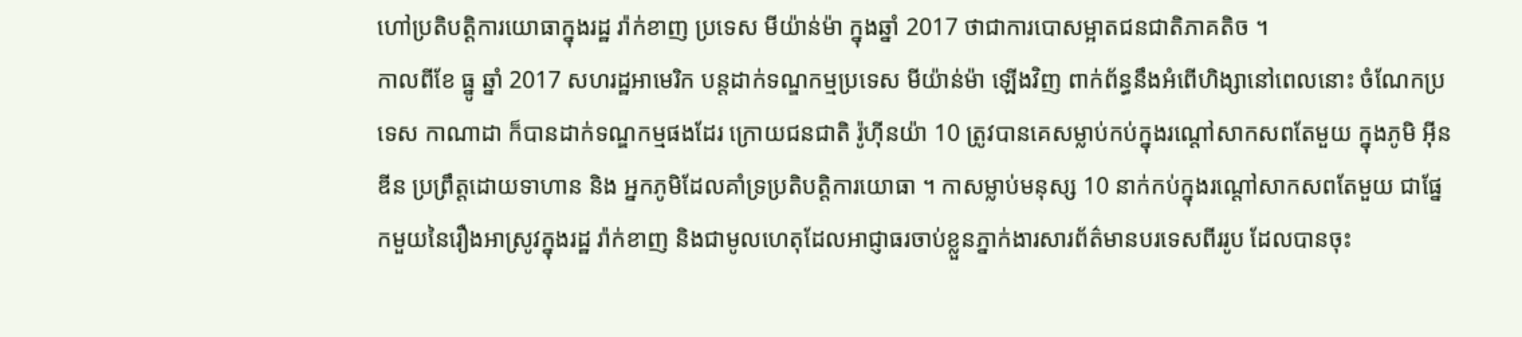ហៅប្រតិបត្តិការយោធាក្នុងរដ្ឋ រ៉ាក់ខាញ ប្រទេស មីយ៉ាន់ម៉ា ក្នុងឆ្នាំ 2017 ថាជាការបោសម្អាតជនជាតិភាគតិច ។
កាលពីខែ ធ្នូ ឆ្នាំ 2017 សហរដ្ឋអាមេរិក បន្តដាក់ទណ្ឌកម្មប្រទេស មីយ៉ាន់ម៉ា ឡើងវិញ ពាក់ព័ន្ធនឹងអំពើហិង្សានៅពេលនោះ ចំណែកប្រទេស កាណាដា ក៏បានដាក់ទណ្ឌកម្មផងដែរ ក្រោយជនជាតិ រ៉ូហ៊ីនយ៉ា 10 ត្រូវបានគេសម្លាប់កប់ក្នុងរណ្ដៅសាកសពតែមួយ ក្នុងភូមិ អ៊ីនឌីន ប្រព្រឹត្តដោយទាហាន និង អ្នកភូមិដែលគាំទ្រប្រតិបត្តិការយោធា ។ កាសម្លាប់មនុស្ស 10 នាក់កប់ក្នុងរណ្ដៅសាកសពតែមួយ ជាផ្នែកមួយនៃរឿងអាស្រូវក្នុងរដ្ឋ រ៉ាក់ខាញ និងជាមូលហេតុដែលអាជ្ញាធរចាប់ខ្លួនភ្នាក់ងារសារព័ត៌មានបរទេសពីររូប ដែលបានចុះ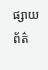ផ្សាយព័ត៌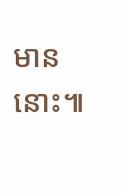មាននោះ៕